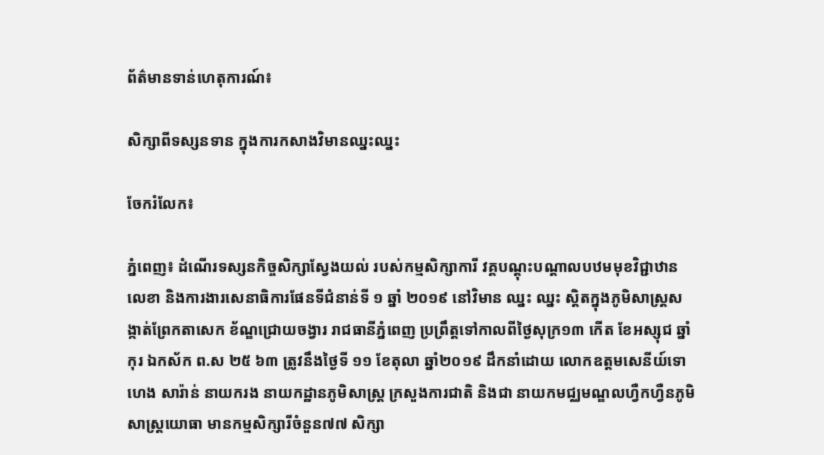ព័ត៌មានទាន់ហេតុការណ៍៖

សិក្សាពីទស្សនទាន ក្នុងការកសាងវិមានឈ្នះឈ្នះ

ចែករំលែក៖

ភ្នំពេញ៖ ដំណើរទស្សនកិច្ចសិក្សាស្វែងយល់ របស់កម្មសិក្សាការី វគ្គបណ្តុះបណ្តាលបឋមមុខវិជ្ជាឋានលេខា និងការងារសេនាធិការផែនទីជំនាន់ទី ១ ឆ្នាំ ២០១៩ នៅវិមាន ឈ្នះ ឈ្នះ ស្តិតក្នុងភូមិសាស្ត្រសង្កាត់ព្រែកតាសេក ខ័ណ្ឌជ្រោយចង្វារ រាជធានីភ្នំពេញ ប្រព្រឹត្តទៅកាលពីថ្ងៃសុក្រ១៣ កើត ខែអស្សុជ ឆ្នាំកុរ ឯកស័ក ព.ស ២៥ ៦៣ ត្រូវនឹងថ្ងៃទី ១១ ខែតុលា ឆ្នាំ២០១៩ ដឹកនាំដោយ លោកឧត្តមសេនីយ៍ទោ ហេង សារ៉ាន់ នាយករង នាយកដ្ឋានភូមិសាស្ត្រ ក្រសួងការជាតិ និងជា នាយកមជ្ឈមណ្ឌលហ្វឺកហ្វឺនភូមិសាស្ត្រយោធា មានកម្មសិក្សារីចំនួន៧៧ សិក្សា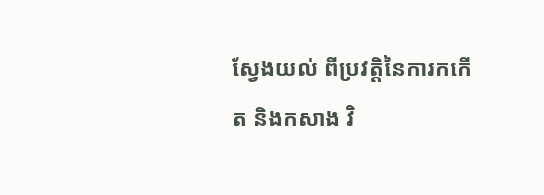ស្វែងយល់ ពីប្រវត្តិនៃការកកើត និងកសាង វិ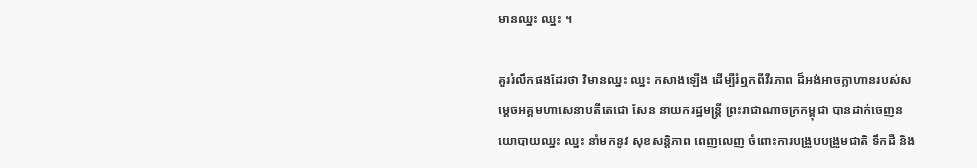មានឈ្នះ ឈ្នះ ។

គួររំលឹកផងដែរថា វិមានឈ្នះ ឈ្នះ កសាងឡើង ដើម្បីរំឮកពីវីរភាព ដ៏អង់អាចក្លាហានរបស់សម្តេចអគ្គមហាសេនាបតីតេជោ សែន នាយករដ្ឋមន្ត្រី ព្រះរាជាណាចក្រកម្ពុជា បានដាក់ចេញនយោបាយឈ្នះ ឈ្នះ នាំមកនូវ សុខសន្តិភាព ពេញលេញ ចំពោះការបង្រួបបង្រួមជាតិ ទឹកដី និង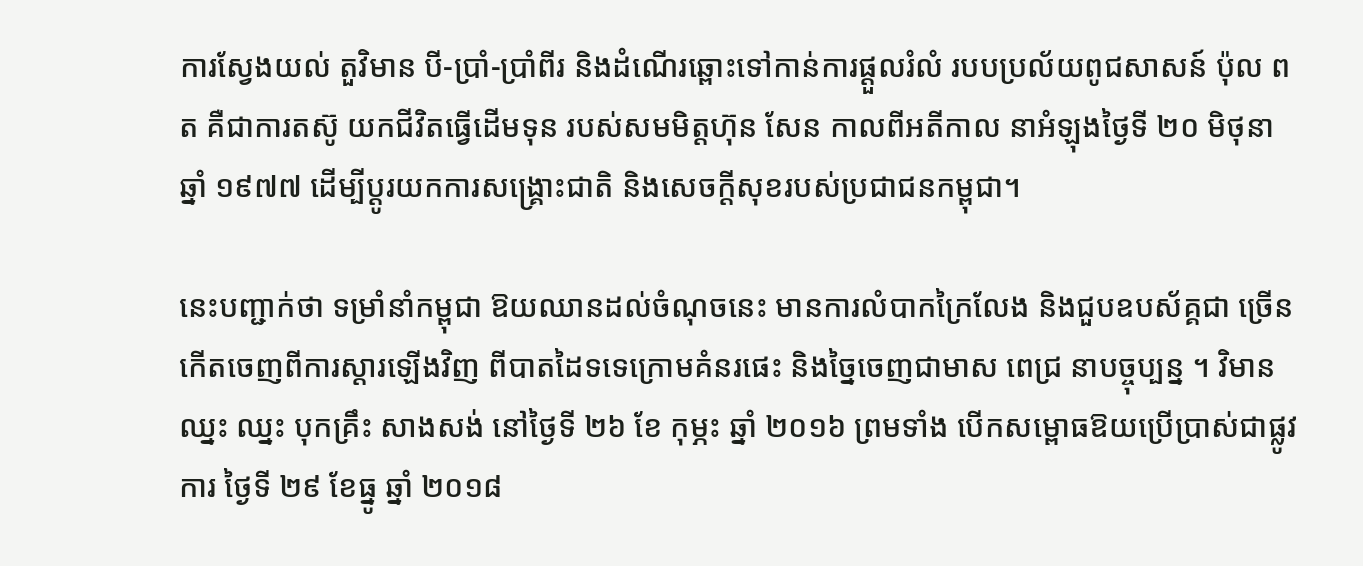ការស្វែងយល់ តួវិមាន បី-ប្រាំ-ប្រាំពីរ និងដំណើរឆ្ពោះទៅកាន់ការផ្តួលរំលំ របបប្រល័យពូជសាសន៍ ប៉ុល ពត គឺជាការតស៊ូ យកជីវិតធ្វើដើមទុន របស់សមមិត្តហ៊ុន សែន កាលពីអតីកាល នាអំឡុងថ្ងៃទី ២០ មិថុនា ឆ្នាំ ១៩៧៧ ដើម្បីប្តូរយកការសង្គ្រោះជាតិ និងសេចក្តីសុខរបស់ប្រជាជនកម្ពុជា។

នេះបញ្ជាក់ថា ទម្រាំនាំកម្ពុជា ឱយឈានដល់ចំណុចនេះ មានការលំបាកក្រៃលែង និងជួបឧបស័គ្គជា ច្រើន កើតចេញពីការស្តារឡើងវិញ ពីបាតដៃទទេក្រោមគំនរផេះ និងច្នៃចេញជាមាស ពេជ្រ នាបច្ចុប្បន្ន ។ វិមានឈ្នះ ឈ្នះ បុកគ្រឹះ សាងសង់ នៅថ្ងៃទី ២៦ ខែ កុម្ភះ ឆ្នាំ ២០១៦ ព្រមទាំង បើកសម្ពោធឱយប្រើបា្រស់ជាផ្លូវការ ថ្ងៃទី ២៩ ខែធ្នូ ឆ្នាំ ២០១៨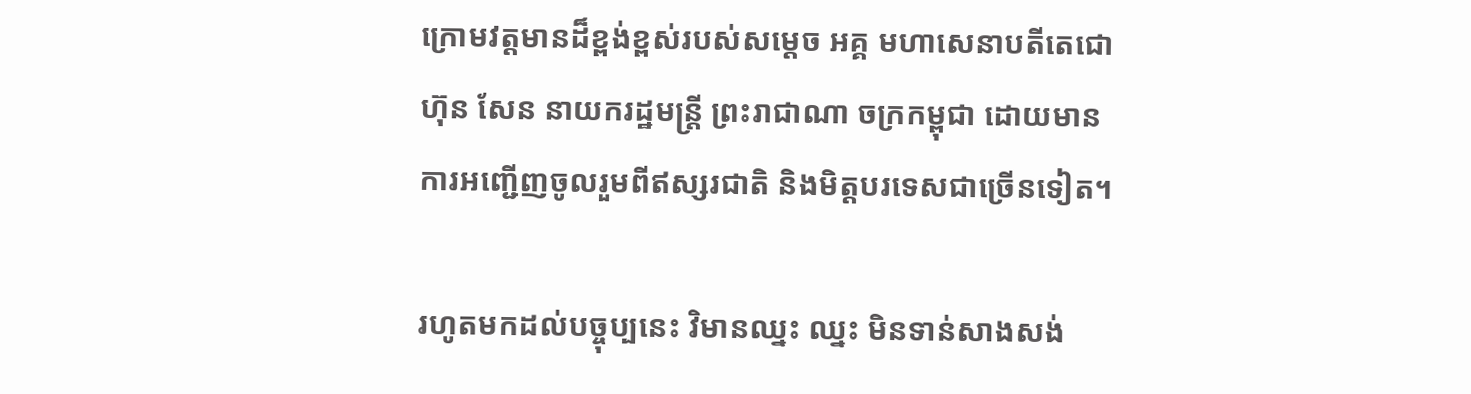ក្រោមវត្តមានដ៏ខ្ពង់ខ្ពស់របស់សម្តេច អគ្គ មហាសេនាបតីតេជោ ហ៊ុន សែន នាយករដ្ឋមន្ត្រី ព្រះរាជាណា ចក្រកម្ពុជា ដោយមានការអញ្ជើញចូលរួមពីឥស្សរជាតិ និងមិត្តបរទេសជាច្រើនទៀត។

រហូតមកដល់បច្ចុប្បនេះ វិមានឈ្នះ ឈ្នះ មិនទាន់សាងសង់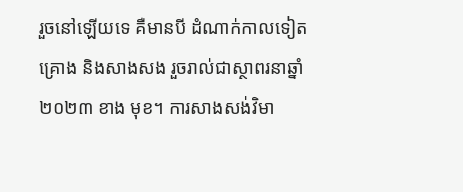រួចនៅឡើយទេ គឺមានបី ដំណាក់កាលទៀត គ្រោង និងសាងសង រួចរាល់ជាស្ថាពរនាឆ្នាំ ២០២៣ ខាង មុខ។ ការសាងសង់វិមា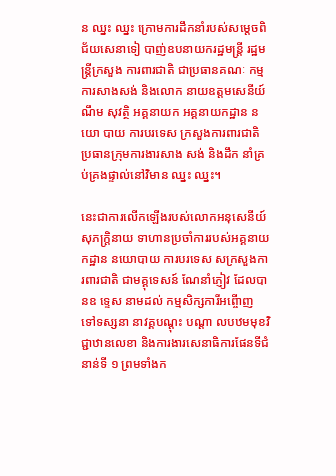ន ឈ្នះ ឈ្នះ ក្រោមការដឹកនាំរបស់សម្តេចពិជ័យសេនាទៀ បាញ់ឧបនាយករដ្ឋមន្ត្រី រដ្ឋមន្ត្រីក្រសួង ការពារជាតិ ជាប្រធានគណៈ កម្មការសាងសង់ និងលោក នាយឧត្តមសេនីយ៍ ណឹម សុវត្ថិ អគ្គនាយក អគ្គនាយកដ្ឋាន នយោ បាយ ការបរទេស ក្រសួងការពារជាតិ ប្រធានក្រុមការងារសាង សង់ និងដឹក នាំគ្រប់គ្រងផ្ទាល់នៅវិមាន ឈ្នះ ឈ្នះ។

នេះជាការលើកឡើងរបស់លោកអនុសេនីយ៍ សុភក្ត្រិនាយ ទាហានប្រចាំការរបស់អគ្គនាយកដ្ឋាន នយោបាយ ការបរទេស សក្រសួងការពារជាតិ ជាមគ្គុទេសន៍ ណែនាំភ្ញៀវ ដែលបានឧ ទ្ទេស នាមដល់ កម្មសិក្សការីអព្ចើាញ ទៅទស្សនា នាវគ្គបណ្តុះ បណ្តា លបឋមមុខវិជ្ជាឋានលេខា និងការងារសេនាធិការផែនទីជំនាន់ទី ១ ព្រមទាំងក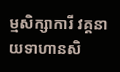ម្មសិក្សាការី វគ្គនាយទាហានសិ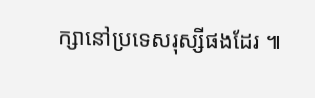ក្សានៅប្រទេសរុស្សីផងដែរ ៕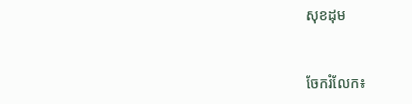សុខដុម


ចែករំលែក៖